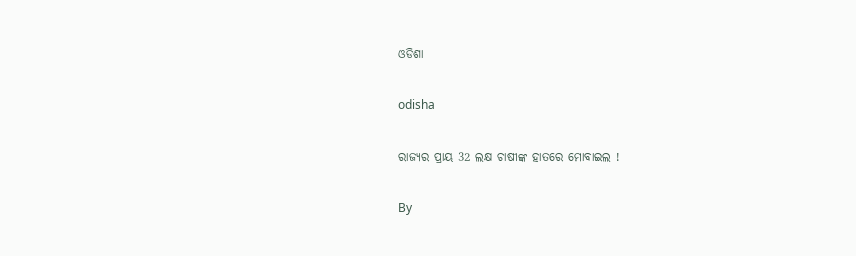ଓଡିଶା

odisha

ରାଜ୍ୟର ପ୍ରାୟ 32 ଲକ୍ଷ ଚାଷୀଙ୍କ ହାତରେ ମୋବାଇଲ !

By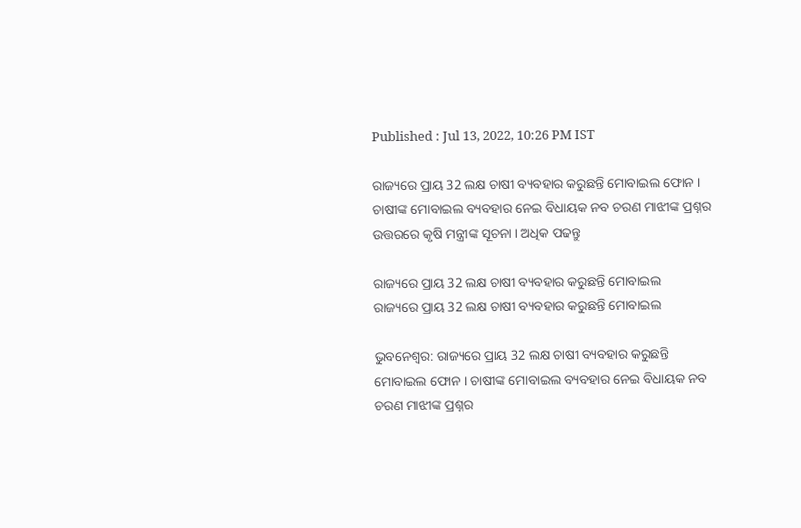Published : Jul 13, 2022, 10:26 PM IST

ରାଜ୍ୟରେ ପ୍ରାୟ 32 ଲକ୍ଷ ଚାଷୀ ବ୍ୟବହାର କରୁଛନ୍ତି ମୋବାଇଲ ଫୋନ । ଚାଷୀଙ୍କ ମୋବାଇଲ ବ୍ୟବହାର ନେଇ ବିଧାୟକ ନବ ଚରଣ ମାଝୀଙ୍କ ପ୍ରଶ୍ନର ଉତ୍ତରରେ କୃଷି ମନ୍ତ୍ରୀଙ୍କ ସୂଚନା । ଅଧିକ ପଢନ୍ତୁ

ରାଜ୍ୟରେ ପ୍ରାୟ 32 ଲକ୍ଷ ଚାଷୀ ବ୍ୟବହାର କରୁଛନ୍ତି ମୋବାଇଲ
ରାଜ୍ୟରେ ପ୍ରାୟ 32 ଲକ୍ଷ ଚାଷୀ ବ୍ୟବହାର କରୁଛନ୍ତି ମୋବାଇଲ

ଭୁବନେଶ୍ବର: ରାଜ୍ୟରେ ପ୍ରାୟ 32 ଲକ୍ଷ ଚାଷୀ ବ୍ୟବହାର କରୁଛନ୍ତି ମୋବାଇଲ ଫୋନ । ଚାଷୀଙ୍କ ମୋବାଇଲ ବ୍ୟବହାର ନେଇ ବିଧାୟକ ନବ ଚରଣ ମାଝୀଙ୍କ ପ୍ରଶ୍ନର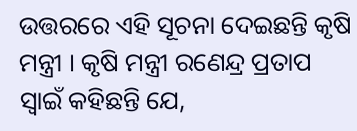ଉତ୍ତରରେ ଏହି ସୂଚନା ଦେଇଛନ୍ତି କୃଷି ମନ୍ତ୍ରୀ । କୃଷି ମନ୍ତ୍ରୀ ରଣେନ୍ଦ୍ର ପ୍ରତାପ ସ୍ବାଇଁ କହିଛନ୍ତି ଯେ,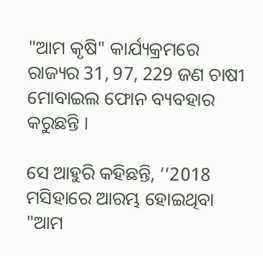"ଆମ କୃଷି" କାର୍ଯ୍ୟକ୍ରମରେ ରାଜ୍ୟର 31, 97, 229 ଜଣ ଚାଷୀ ମୋବାଇଲ ଫୋନ ବ୍ୟବହାର କରୁଛନ୍ତି ।

ସେ ଆହୁରି କହିଛନ୍ତି, ‘‘2018 ମସିହାରେ ଆରମ୍ଭ ହୋଇଥିବା "ଆମ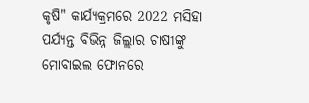କୃଷି" କାର୍ଯ୍ୟକ୍ରମରେ 2022 ମସିହା ପର୍ଯ୍ୟନ୍ତ ବିଭିନ୍ନ ଜିଲ୍ଲାର ଚାଷୀଙ୍କୁ ମୋବାଇଲ ଫୋନରେ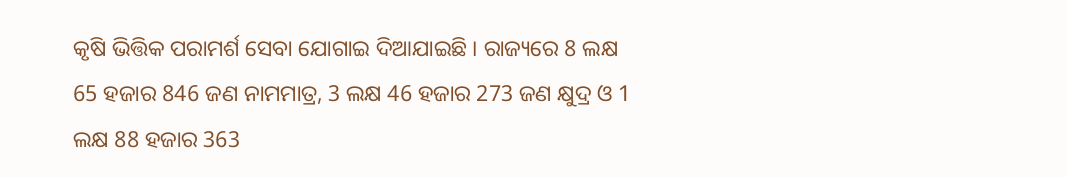କୃଷି ଭିତ୍ତିକ ପରାମର୍ଶ ସେବା ଯୋଗାଇ ଦିଆଯାଇଛି । ରାଜ୍ୟରେ 8 ଲକ୍ଷ 65 ହଜାର 846 ଜଣ ନାମମାତ୍ର, 3 ଲକ୍ଷ 46 ହଜାର 273 ଜଣ କ୍ଷୁଦ୍ର ଓ 1 ଲକ୍ଷ 88 ହଜାର 363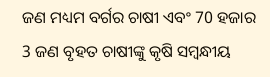ଜଣ ମଧ୍ୟମ ବର୍ଗର ଚାଷୀ ଏବଂ 70 ହଜାର 3 ଜଣ ବୃହତ ଚାଷୀଙ୍କୁ କୃଷି ସମ୍ବନ୍ଧୀୟ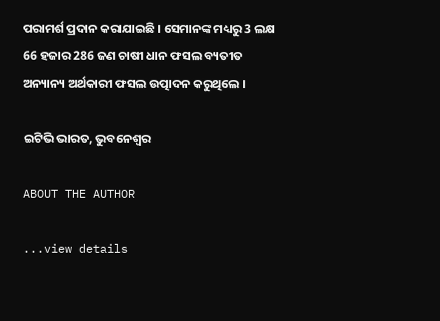ପରାମର୍ଶ ପ୍ରଦାନ କରାଯାଇଛି । ସେମାନଙ୍କ ମଧ୍ୟରୁ 3 ଲକ୍ଷ 66 ହଜାର 286 ଜଣ ଚାଷୀ ଧାନ ଫସଲ ବ୍ୟତୀତ ଅନ୍ୟାନ୍ୟ ଅର୍ଥକାରୀ ଫସଲ ଉତ୍ପାଦନ କରୁଥିଲେ ।

ଇଟିଭି ଭାରତ, ଭୁବନେଶ୍ବର

ABOUT THE AUTHOR

...view details